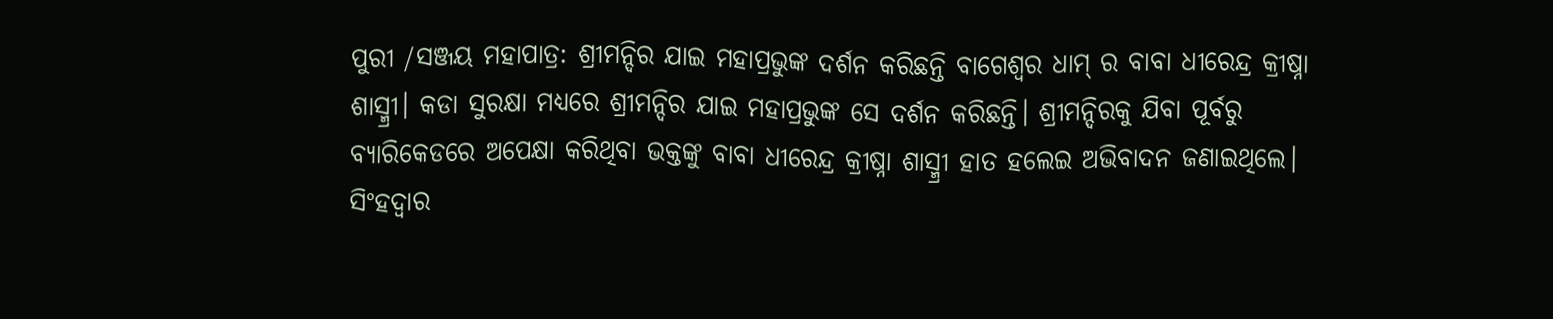ପୁରୀ /ସଞ୍ଜୟ ମହାପାତ୍ର: ଶ୍ରୀମନ୍ଦିର ଯାଇ ମହାପ୍ରଭୁଙ୍କ ଦର୍ଶନ କରିଛନ୍ତି ବାଗେଶ୍ୱର ଧାମ୍ ର ବାବା ଧୀରେନ୍ଦ୍ର କ୍ରୀଷ୍ନା ଶାସ୍ମ୍ରୀ। କଡା ସୁରକ୍ଷା ମଧ୍ୟରେ ଶ୍ରୀମନ୍ଦିର ଯାଇ ମହାପ୍ରଭୁଙ୍କ ସେ ଦର୍ଶନ କରିଛନ୍ତି। ଶ୍ରୀମନ୍ଦିରକୁ ଯିବା ପୂର୍ବରୁ ବ୍ୟାରିକେଡରେ ଅପେକ୍ଷା କରିଥିବା ଭକ୍ତଙ୍କୁ ବାବା ଧୀରେନ୍ଦ୍ର କ୍ରୀଷ୍ନା ଶାସ୍ମ୍ରୀ ହାତ ହଲେଇ ଅଭିବାଦନ ଜଣାଇଥିଲେ। ସିଂହଦ୍ଵାର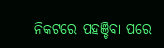ନିକଟରେ ପହଞ୍ଚିବା ପରେ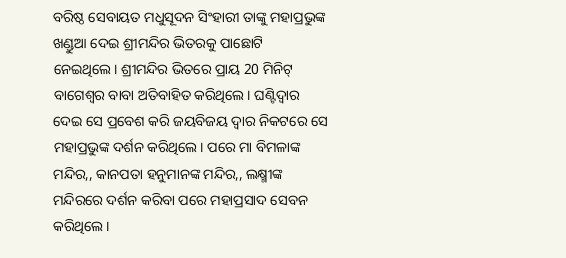ବରିଷ୍ଠ ସେବାୟତ ମଧୁସୂଦନ ସିଂହାରୀ ତାଙ୍କୁ ମହାପ୍ରଭୁଙ୍କ ଖଣ୍ଡୁଆ ଦେଇ ଶ୍ରୀମନ୍ଦିର ଭିତରକୁ ପାଛୋଟି ନେଇଥିଲେ। ଶ୍ରୀମନ୍ଦିର ଭିତରେ ପ୍ରାୟ 20 ମିନିଟ୍ ବାଗେଶ୍ୱର ବାବା ଅତିବାହିତ କରିଥିଲେ। ଘଣ୍ଟିଦ୍ବାର ଦେଇ ସେ ପ୍ରବେଶ କରି ଜୟବିଜୟ ଦ୍ୱାର ନିକଟରେ ସେ ମହାପ୍ରଭୁଙ୍କ ଦର୍ଶନ କରିଥିଲେ। ପରେ ମା ବିମଳାଙ୍କ ମନ୍ଦିର,, କାନପତା ହନୁମାନଙ୍କ ମନ୍ଦିର,, ଲକ୍ଷ୍ମୀଙ୍କ ମନ୍ଦିରରେ ଦର୍ଶନ କରିବା ପରେ ମହାପ୍ରସାଦ ସେବନ କରିଥିଲେ।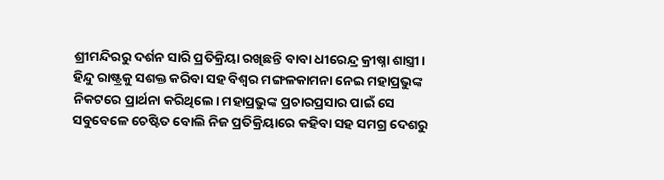ଶ୍ରୀମନ୍ଦିରରୁ ଦର୍ଶନ ସାରି ପ୍ରତିକ୍ରିୟା ରଖିଛନ୍ତି ବାବା ଧୀରେନ୍ଦ୍ର କ୍ରୀଷ୍ନା ଶାସ୍ତ୍ରୀ। ହିନ୍ଦୁ ରାଷ୍ଟ୍ରକୁ ସଶକ୍ତ କରିବା ସହ ବିଶ୍ବର ମଙ୍ଗଳକାମନା ନେଇ ମହାପ୍ରଭୁଙ୍କ ନିକଟରେ ପ୍ରାର୍ଥନା କରିଥିଲେ। ମହାପ୍ରଭୁଙ୍କ ପ୍ରଚାରପ୍ରସାର ପାଇଁ ସେ ସବୁବେଳେ ଚେଷ୍ଟିତ ବୋଲି ନିଜ ପ୍ରତିକ୍ରିୟାରେ କହିବା ସହ ସମଗ୍ର ଦେଶରୁ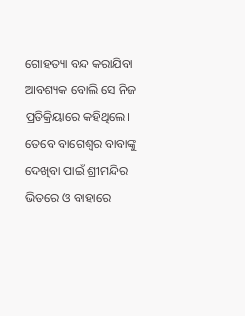ଗୋହତ୍ୟା ବନ୍ଦ କରାଯିବା ଆବଶ୍ୟକ ବୋଲି ସେ ନିଜ ପ୍ରତିକ୍ରିୟାରେ କହିଥିଲେ। ତେବେ ବାଗେଶ୍ବର ବାବାଙ୍କୁ ଦେଖିବା ପାଇଁ ଶ୍ରୀମନ୍ଦିର ଭିତରେ ଓ ବାହାରେ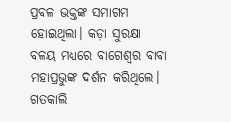ପ୍ରବଳ ଭକ୍ତଙ୍କ ସମାଗମ ହୋଇଥିଲା। କଡ଼ା ସୁରକ୍ଷା ବଳୟ ମଧ୍ୟରେ ବାଗେଶ୍ବର ବାବା ମହାପ୍ରଭୁଙ୍କ ଦର୍ଶନ କରିଥିଲେ। ଗତକାଲି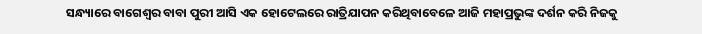ସନ୍ଧ୍ୟାରେ ବାଗେଶ୍ଵର ବାବା ପୁରୀ ଆସି ଏକ ହୋଟେଲରେ ରାତ୍ରିଯାପନ କରିଥିବାବେଳେ ଆଜି ମହାପ୍ରଭୁଙ୍କ ଦର୍ଶନ କରି ନିଜକୁ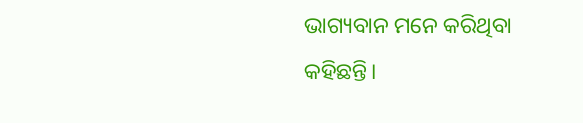ଭାଗ୍ୟବାନ ମନେ କରିଥିବା କହିଛନ୍ତି।